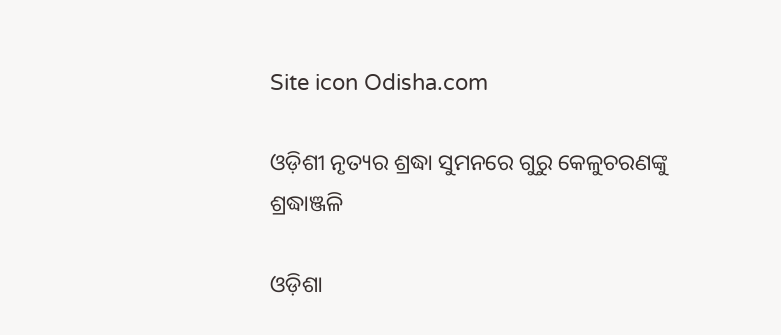Site icon Odisha.com

ଓଡ଼ିଶୀ ନୃତ୍ୟର ଶ୍ରଦ୍ଧା ସୁମନରେ ଗୁରୁ କେଳୁଚରଣଙ୍କୁ ଶ୍ରଦ୍ଧାଞ୍ଜଳି

ଓଡ଼ିଶା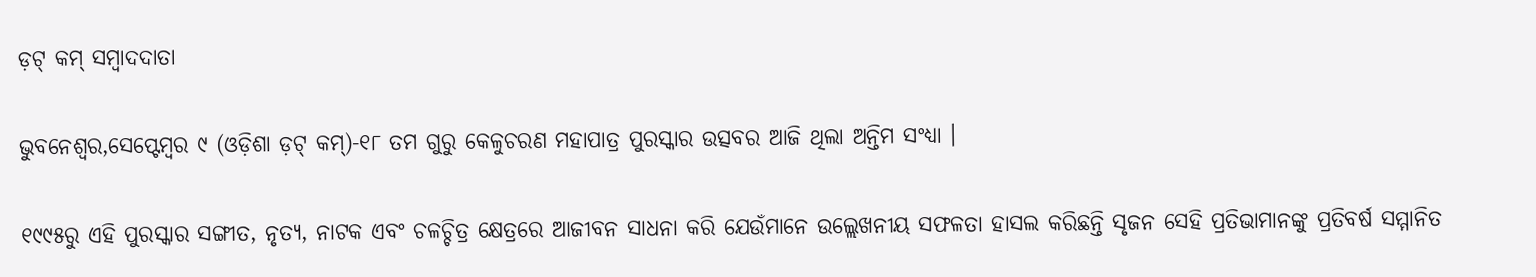ଡ଼ଟ୍ କମ୍ ସମ୍ବାଦଦାତା

ଭୁବନେଶ୍ୱର,ସେପ୍ଟେମ୍ବର ୯ (ଓଡ଼ିଶା ଡ଼ଟ୍ କମ୍)-୧୮ ତମ ଗୁରୁ କେଳୁଚରଣ ମହାପାତ୍ର ପୁରସ୍କାର ଉତ୍ସବର ଆଜି ଥିଲା ଅନ୍ତିମ ସଂଧ୍ୟା ।

୧୯୯୫ରୁ ଏହି ପୁରସ୍କାର ସଙ୍ଗୀତ, ନୃତ୍ୟ, ନାଟକ ଏବଂ ଚଳଚ୍ଚିତ୍ର କ୍ଷେତ୍ରରେ ଆଜୀବନ ସାଧନା କରି ଯେଉଁମାନେ ଉଲ୍ଲେଖନୀୟ ସଫଳତା ହାସଲ କରିଛନ୍ତି ସୃଜନ ସେହି ପ୍ରତିଭାମାନଙ୍କୁ ପ୍ରତିବର୍ଷ ସମ୍ମାନିତ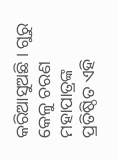କରିଆସୁଅଛି । ଗୁରୁ କେଳୁ ଚରଣ ମହାପାତ୍ରଙ୍କ ପ୍ରତିଷ୍ଠିତ ଏହି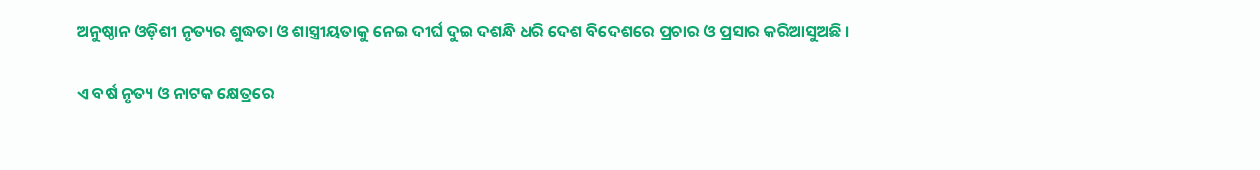ଅନୁଷ୍ଠାନ ଓଡ଼ିଶୀ ନୃତ୍ୟର ଶୁଦ୍ଧତା ଓ ଶାସ୍ତ୍ରୀୟତାକୁ ନେଇ ଦୀର୍ଘ ଦୁଇ ଦଶନ୍ଧି ଧରି ଦେଶ ବିଦେଶରେ ପ୍ରଚାର ଓ ପ୍ରସାର କରିଆସୁଅଛି ।

ଏ ବର୍ଷ ନୃତ୍ୟ ଓ ନାଟକ କ୍ଷେତ୍ରରେ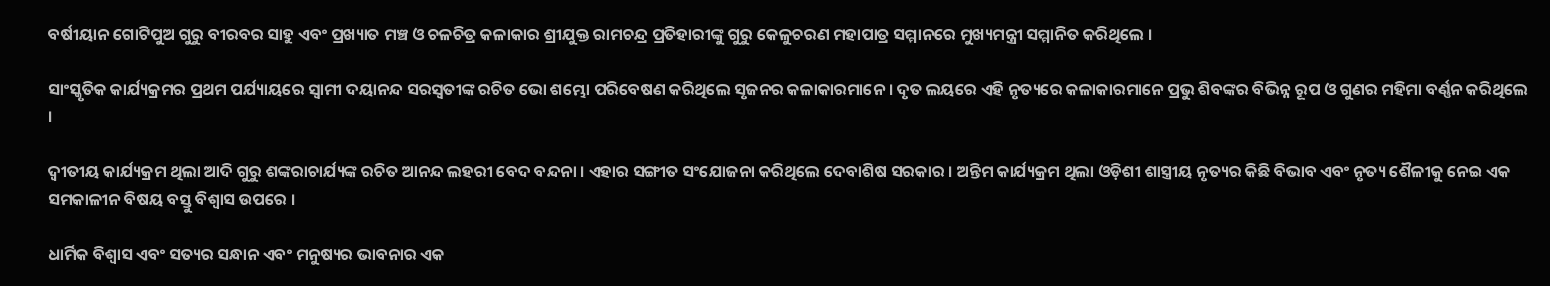ବର୍ଷୀୟାନ ଗୋଟିପୁଅ ଗୁରୁ ବୀରବର ସାହୁ ଏବଂ ପ୍ରଖ୍ୟାତ ମଞ୍ଚ ଓ ଚଳଚିତ୍ର କଳାକାର ଶ୍ରୀଯୁକ୍ତ ରାମଚନ୍ଦ୍ର ପ୍ରତିହାରୀଙ୍କୁ ଗୁରୁ କେଳୁଚରଣ ମହାପାତ୍ର ସମ୍ମାନରେ ମୁଖ୍ୟମନ୍ତ୍ରୀ ସମ୍ମାନିତ କରିଥିଲେ ।

ସାଂସ୍କୃତିକ କାର୍ଯ୍ୟକ୍ରମର ପ୍ରଥମ ପର୍ଯ୍ୟାୟରେ ସ୍ୱାମୀ ଦୟାନନ୍ଦ ସରସ୍ୱତୀଙ୍କ ରଚିତ ଭୋ ଶମ୍ଭୋ ପରିବେଷଣ କରିଥିଲେ ସୃଜନର କଳାକାରମାନେ । ଦୃତ ଲୟରେ ଏହି ନୃତ୍ୟରେ କଳାକାରମାନେ ପ୍ରଭୁ ଶିବଙ୍କର ବିଭିନ୍ନ ରୂପ ଓ ଗୁଣର ମହିମା ବର୍ଣ୍ଣନ କରିଥିଲେ ।

ଦ୍ଵୀତୀୟ କାର୍ଯ୍ୟକ୍ରମ ଥିଲା ଆଦି ଗୁରୁ ଶଙ୍କରାଚାର୍ଯ୍ୟଙ୍କ ରଚିତ ଆନନ୍ଦ ଲହରୀ ବେଦ ବନ୍ଦନା । ଏହାର ସଙ୍ଗୀତ ସଂଯୋଜନା କରିଥିଲେ ଦେବାଶିଷ ସରକାର । ଅନ୍ତିମ କାର୍ଯ୍ୟକ୍ରମ ଥିଲା ଓଡ଼ିଶୀ ଶାସ୍ତ୍ରୀୟ ନୃତ୍ୟର କିଛି ବିଭାବ ଏବଂ ନୃତ୍ୟ ଶୈଳୀକୁ ନେଇ ଏକ ସମକାଳୀନ ବିଷୟ ବସ୍ତୁ ବିଶ୍ୱାସ ଉପରେ ।

ଧାର୍ମିକ ବିଶ୍ୱାସ ଏବଂ ସତ୍ୟର ସନ୍ଧାନ ଏବଂ ମନୁଷ୍ୟର ଭାବନାର ଏକ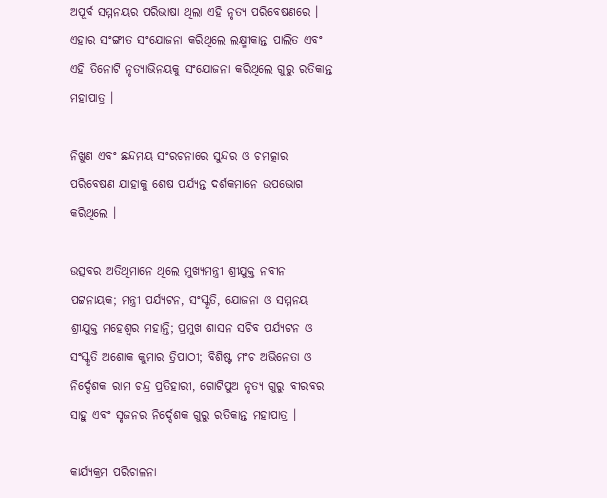ଅପୂର୍ବ ସମ୍ମନୟର ପରିଭାଷା ଥିଲା ଏହି ନୃତ୍ୟ ପରିବେଷଣରେ । ଏହାର ସଂଙ୍ଗୀତ ସଂଯୋଜନା କରିଥିଲେ ଲକ୍ଷ୍ମୀକାନ୍ତ ପାଲିତ ଏବଂ ଏହି ତିନୋଟି ନୃତ୍ୟାଭିନୟକୁ ସଂଯୋଜନା କରିଥିଲେ ଗୁରୁ ରତିକାନ୍ତ ମହାପାତ୍ର ।

ନିଖୁଣ ଏବଂ ଛନ୍ଦମୟ ସଂରଚନାରେ ସୁନ୍ଦର ଓ ଚମତ୍କାର ପରିବେଷଣ ଯାହାକୁ ଶେଷ ପର୍ଯ୍ୟନ୍ତ ଦର୍ଶକମାନେ ଉପଭୋଗ କରିଥିଲେ ।

ଉତ୍ସବର ଅତିଥିମାନେ ଥିଲେ ମୁଖ୍ୟମନ୍ତ୍ରୀ ଶ୍ରୀଯୁକ୍ତ ନବୀନ ପଟ୍ଟନାୟକ; ମନ୍ତ୍ରୀ ପର୍ଯ୍ୟଟନ, ସଂସ୍କୃତି, ଯୋଜନା ଓ ସମ୍ମନୟ ଶ୍ରୀଯୁକ୍ତ ମହେଶ୍ୱର ମହାନ୍ତି; ପ୍ରମୁଖ ଶାସନ ସଚିବ ପର୍ଯ୍ୟଟନ ଓ ସଂସ୍କୃତି ଅଶୋକ କୁମାର ତ୍ରିପାଠୀ; ବିଶିଷ୍ଟ ମଂଚ ଅଭିନେତା ଓ ନିର୍ଦ୍ଦେଶକ ରାମ ଚନ୍ଦ୍ର ପ୍ରତିହାରୀ, ଗୋଟିପୁଅ ନୃତ୍ୟ ଗୁରୁ ବୀରବର ସାହୁ ଏବଂ ସୃଜନର ନିର୍ଦ୍ଦେଶକ ଗୁରୁ ରତିକାନ୍ତ ମହାପାତ୍ର ।

କାର୍ଯ୍ୟକ୍ରମ ପରିଚାଳନା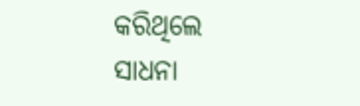କରିଥିଲେ ସାଧନା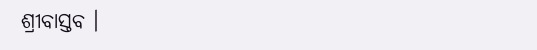ଶ୍ରୀବାସ୍ତବ ।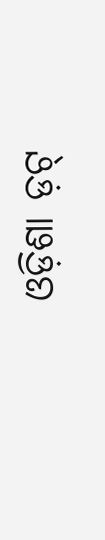ଓଡ଼ିଶା ଡ଼ଟ୍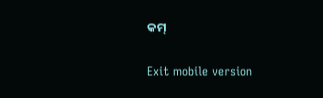କମ୍

Exit mobile version